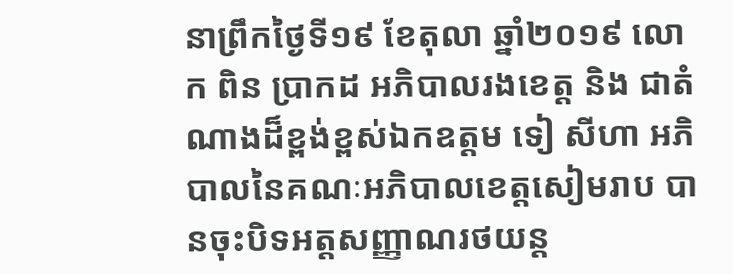នាព្រឹកថ្ងៃទី១៩ ខែតុលា ឆ្នាំ២០១៩ លោក ពិន ប្រាកដ អភិបាលរងខេត្ត និង ជាតំណាងដ៏ខ្ពង់ខ្ពស់ឯកឧត្តម ទៀ សីហា អភិបាលនៃគណៈអភិបាលខេត្តសៀមរាប បានចុះបិទអត្តសញ្ញាណរថយន្ដ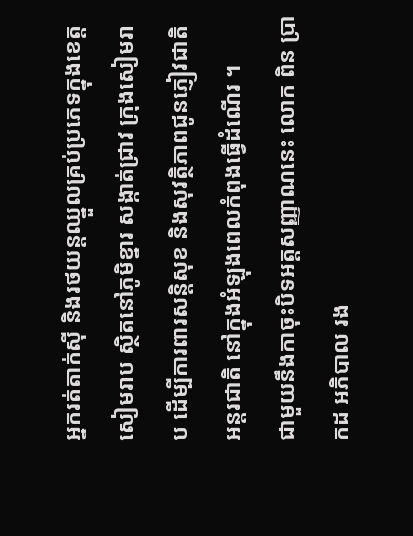អ្នករត់តាក់ស៊ី និងរថយន្ដឈ្នួលគ្រប់ប្រភេទក្នុងខេត្តសៀមរាប ស្ថិតនៅភូមិខ្នារ សង្កាត់ជ្រាវ ក្រុងសៀមរាប ដើម្បីការពារសន្តិសុខ និងសុវត្ថិភាពជូនភ្ញៀវជាតិ អន្តរជាតិ នៅក្នុងអំឡុងពេលកំពុងធ្វើដំណើរ ។
ជាមួយនឹងកាចុះបិទអត្តសញ្ញាណនេះ លោក ពិន ប្រាកដ អភិបាល រង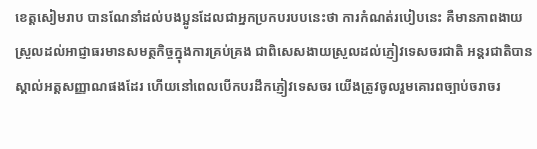ខេត្តសៀមរាប បានណែនាំដល់បងប្អូនដែលជាអ្នកប្រកបរបបនេះថា ការកំណត់របៀបនេះ គឺមានភាពងាយស្រួលដល់អាជ្ញាធរមានសមត្ថកិច្ចក្នុងការគ្រប់គ្រង ជាពិសេសងាយស្រួលដល់ភ្ញៀវទេសចរជាតិ អន្តរជាតិបានស្គាល់អត្តសញ្ញាណផងដែរ ហើយនៅពេលបើកបរដឹកភ្ញៀវទេសចរ យើងត្រូវចូលរួមគោរពច្បាប់ចរាចរ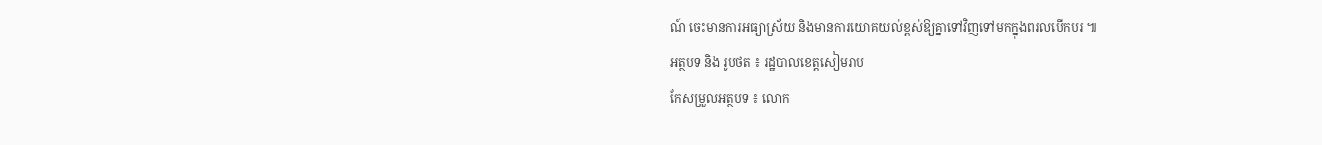ណ៍ ចេះមានការអធ្យាស្រ័យ និងមានការយោគយល់ខ្ពស់ឱ្យគ្នាទៅវិញទៅមកក្នុងពរលបើកបរ ៕
អត្ថបទ និង រូបថត ៖ រដ្ឋបាលខេត្តសៀមរាប
កែសម្រួលអត្ថបទ ៖ លោក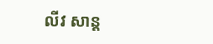លីវ សាន្ត